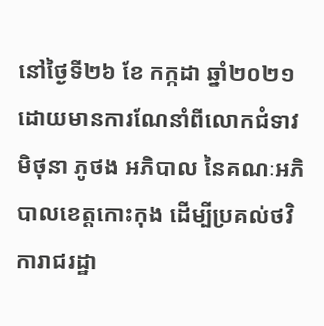នៅថ្ងៃទី២៦ ខែ កក្កដា ឆ្នាំ២០២១ ដោយមានការណែនាំពីលោកជំទាវ មិថុនា ភូថង អភិបាល នៃគណៈអភិបាលខេត្តកោះកុង ដើម្បីប្រគល់ថវិការាជរដ្ឋា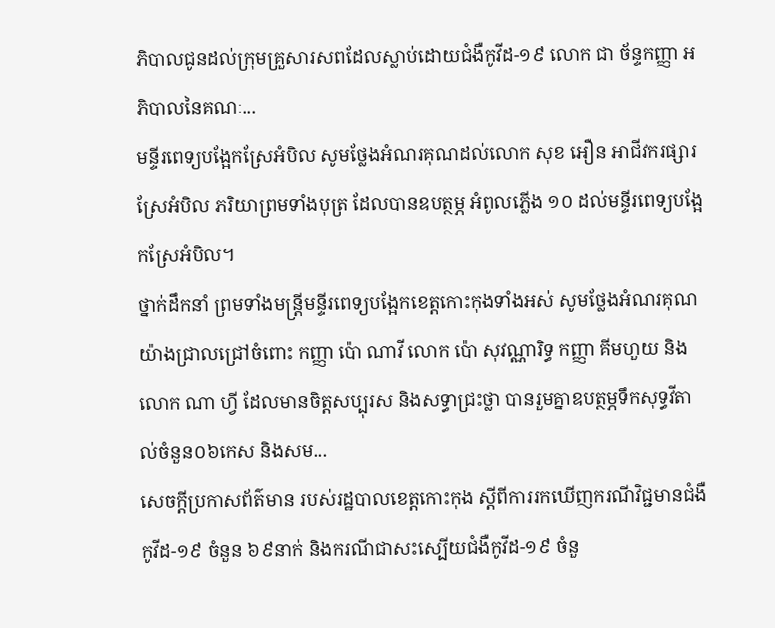ភិបាលជូនដល់ក្រុមគ្រួសារសពដែលស្លាប់ដោយជំងឺកូវីដ-១៩ លោក ជា ច័ន្ទកញ្ញា អភិបាលនៃគណៈ...
មន្ទីរពេទ្យបង្អែកស្រែអំបិល សូមថ្លែងអំណរគុណដល់លោក សុខ អឿន អាជីវករផ្សារស្រែអំបិល ភរិយាព្រមទាំងបុត្រ ដែលបានឧបត្ថម្ភ អំពូលភ្លើង ១០ ដល់មន្ទីរពេទ្យបង្អែកស្រែអំបិល។
ថ្នាក់ដឹកនាំ ព្រមទាំងមន្ត្រីមន្ទីរពេទ្យបង្អែកខេត្តកោះកុងទាំងអស់ សូមថ្លែងអំណរគុណយ៉ាងជ្រាលជ្រៅចំពោះ កញ្ញា ប៉ោ ណាវី លោក ប៉ោ សុវណ្ណារិទ្ធ កញ្ញា គីមហួយ និង លោក ណា ហ្វី ដែលមានចិត្តសប្បុរស និងសទ្ធាជ្រះថ្លា បានរួមគ្នាឧបត្ថម្ភទឹកសុទ្ធវីតាល់ចំនួន០៦កេស និងសម...
សេចក្តីប្រកាសព័ត៌មាន របស់រដ្ឋបាលខេត្តកោះកុង ស្តីពីការរកឃើញករណីវិជ្ជមានជំងឺកូវីដ-១៩ ចំនួន ៦៩នាក់ និងករណីជាសះស្បើយជំងឺកូវីដ-១៩ ចំនួ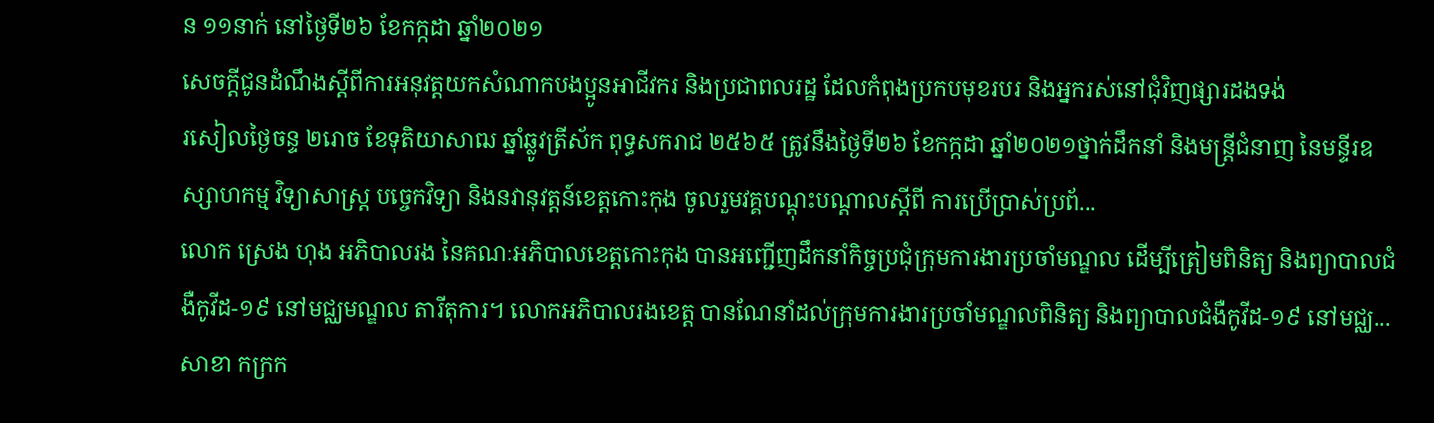ន ១១នាក់ នៅថ្ងៃទី២៦ ខែកក្កដា ឆ្នាំ២០២១
សេចក្តីជូនដំណឹងស្តីពីការអនុវត្តយកសំណាកបងប្អូនអាជីវករ និងប្រជាពលរដ្ឋ ដែលកំពុងប្រកបមុខរបរ និងអ្នករស់នៅជុំវិញផ្សារដងទង់
រសៀលថ្ងៃចន្ទ ២រោច ខែទុតិយាសាឍ ឆ្នាំឆ្លូវត្រីស័ក ពុទ្ធសករាជ ២៥៦៥ ត្រូវនឹងថ្ងៃទី២៦ ខែកក្កដា ឆ្នាំ២០២១ថ្នាក់ដឹកនាំ និងមន្ត្រីជំនាញ នៃមន្ទីរឧស្សាហកម្ម វិទ្យាសាស្រ្ត បច្ចេកវិទ្យា និងនវានុវត្តន៍ខេត្តកោះកុង ចូលរួមវគ្គបណ្តុះបណ្តាលស្តីពី ការប្រើប្រាស់ប្រព័...
លោក ស្រេង ហុង អភិបាលរង នៃគណៈអភិបាលខេត្តកោះកុង បានអញ្ជើញដឹកនាំកិច្ចប្រជុំក្រុមការងារប្រចាំមណ្ឌល ដើម្បីត្រៀមពិនិត្យ និងព្យាបាលជំងឺកូវីដ-១៩ នៅមជ្ឈមណ្ឌល តារីតុការ។ លោកអភិបាលរងខេត្ត បានណែនាំដល់ក្រុមការងារប្រចាំមណ្ឌលពិនិត្យ និងព្យាបាលជំងឺកូវីដ-១៩ នៅមជ្ឈ...
សាខា កក្រក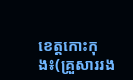ខេត្តកោះកុង៖(គ្រួសាររង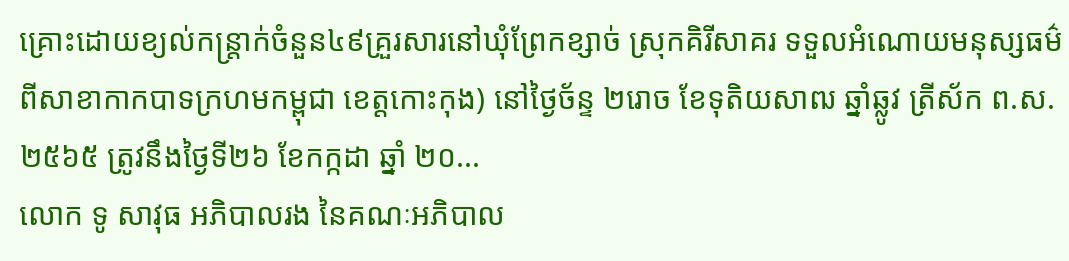គ្រោះដោយខ្យល់កន្ត្រាក់ចំនួន៤៩គ្រួរសារនៅឃុំព្រែកខ្សាច់ ស្រុកគិរីសាគរ ទទួលអំណោយមនុស្សធម៌ពីសាខាកាកបាទក្រហមកម្ពុជា ខេត្តកោះកុង) នៅថ្ងៃច័ន្ទ ២រោច ខែទុតិយសាឍ ឆ្នាំឆ្លូវ ត្រីស័ក ព.ស.២៥៦៥ ត្រូវនឹងថ្ងៃទី២៦ ខែកក្កដា ឆ្នាំ ២០...
លោក ទូ សាវុធ អភិបាលរង នៃគណៈអភិបាល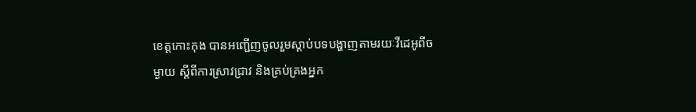ខេត្តកោះកុង បានអញ្ជើញចូលរួមស្តាប់បទបង្ហាញតាមរយៈវីដេអូពីចម្ងាយ ស្តីពីការស្រាវជ្រាវ និងគ្រប់គ្រងអ្នក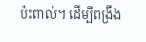ប៉ះពាល់។ ដើម្បីពង្រឹង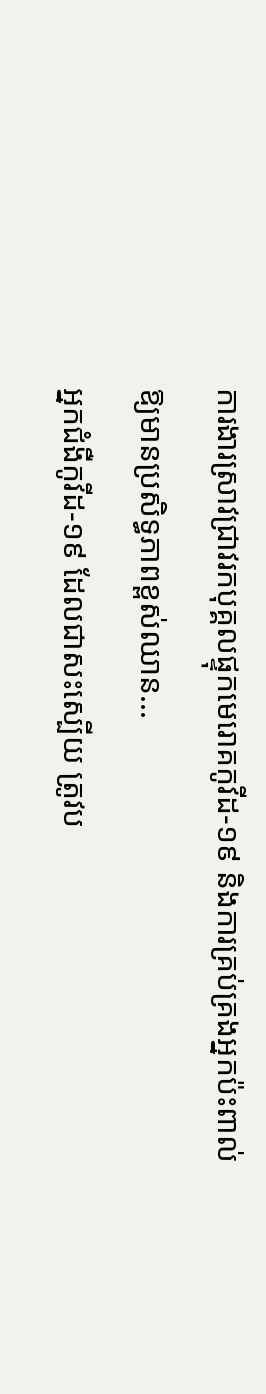ការងារស្រាវជ្រាវរកបុគ្គលផ្ទុកមេរោគកូវីដ-១៩ និងការគ្រប់គ្រងអ្នកប៉ះពាល់ ឱ្យមានប្រសិទ្ធភាពខ្ពស់ឈាន...
អ្នកជំងឺកូវីដ-១៩ ដែលជាសះស្បើយ ត្រូវប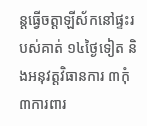ន្តធ្វើចត្តាឡីស័កនៅផ្ទះរបស់គាត់ ១៤ថ្ងៃទៀត និងអនុវត្តវិធានការ ៣កុំ ៣ការពារ